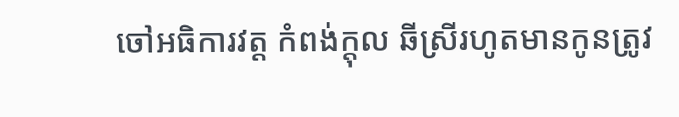ចៅអធិការវត្ត កំពង់ក្តុល ឆីស្រីរហូតមានកូនត្រូវ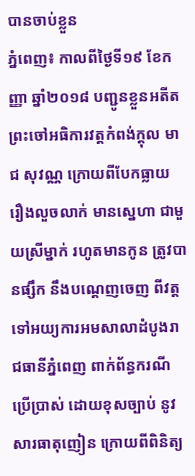បានចាប់ខ្លួន
ភ្នំពេញ៖ កាលពីថ្ងៃទី១៩ ខែកញ្ញា ឆ្នាំ២០១៨ បញ្ជូនខ្លួនអតីតព្រះចៅអធិការវត្តកំពង់ក្តុល មាជ សុវណ្ណ ក្រោយពីបែកធ្លាយ រឿងលួចលាក់ មានស្នេហា ជាមួយស្រីម្នាក់ រហូតមានកូន ត្រូវបានផ្សឹក នឹងបណ្តេញចេញ ពីវត្ត ទៅអយ្យការអមសាលាដំបូងរាជធានីភ្នំពេញ ពាក់ព័ន្ធករណីប្រើប្រាស់ ដោយខុសច្បាប់ នូវសារធាតុញៀន ក្រោយពីពិនិត្យ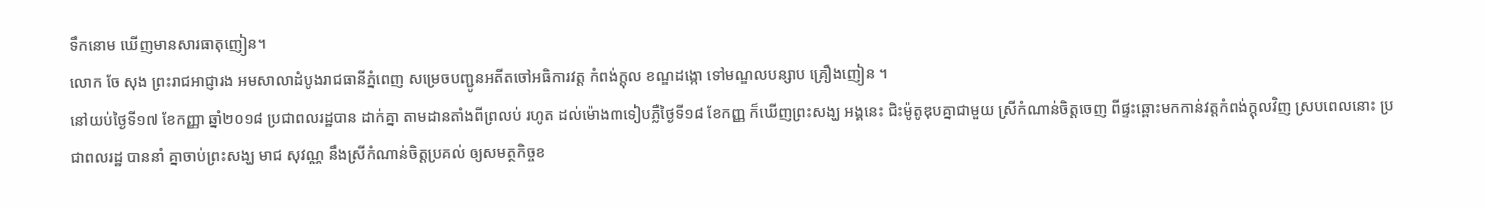ទឹកនោម ឃើញមានសារធាតុញៀន។
លោក ចែ សុង ព្រះរាជអាជ្ញារង អមសាលាដំបូងរាជធានីភ្នំពេញ សម្រេចបញ្ជូនអតីតចៅអធិការវត្ត កំពង់ក្តុល ខណ្ឌដង្កោ ទៅមណ្ឌលបន្សាប គ្រឿងញៀន ។
នៅយប់ថ្ងៃទី១៧ ខែកញ្ញា ឆ្នាំ២០១៨ ប្រជាពលរដ្ឋបាន ដាក់គ្នា តាមដានតាំងពីព្រលប់ រហូត ដល់ម៉ោង៣ទៀបភ្លឺថ្ងៃទី១៨ ខែកញ្ញ ក៏ឃើញព្រះសង្ឃ អង្គនេះ ជិះម៉ូតូឌុបគ្នាជាមួយ ស្រីកំណាន់ចិត្តចេញ ពីផ្ទះឆ្ពោះមកកាន់វត្តកំពង់ក្តុលវិញ ស្របពេលនោះ ប្រជាពលរដ្ឋ បាននាំ គ្នាចាប់ព្រះសង្ឃ មាជ សុវណ្ណ នឹងស្រីកំណាន់ចិត្តប្រគល់ ឲ្យសមត្ថកិច្ចខ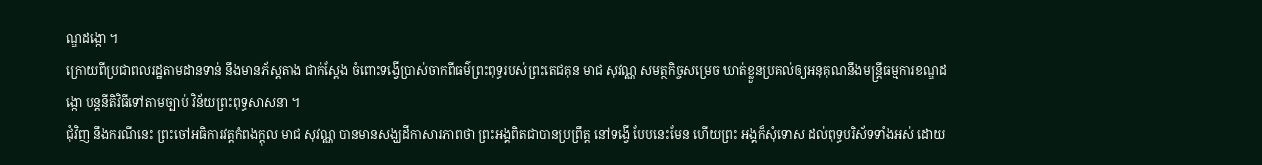ណ្ឌដង្កោ ។
ក្រោយពីប្រជាពលរដ្ឋតាមដានទាន់ នឹងមានភ័ស្តតាង ជាក់ស្តែង ចំពោះទង្វើប្រាស់ចាកពីធម៌ព្រះពុទ្ធរបស់ព្រះតេជគុន មាជ សុវណ្ណ សមត្ថកិច្ចសម្រេច ឃាត់ខ្លួនប្រគល់ឲ្យអនុគុណនឹងមន្ត្រីធម្មការខណ្ឌដង្កោ បន្តនីតិវិធីទៅតាមច្បាប់ វិន័យព្រះពុទ្ធសាសនា ។
ជុំវិញ នឹងករណីនេះ ព្រះចៅអធិការវត្តកំពងក្តុល មាជ សុវណ្ណ បានមានសង្ឃដីកាសារភាពថា ព្រះអង្គពិតជាបានប្រព្រឹត្ត នៅទង្វើ បែបនេះមែន ហើយព្រះ អង្គក៏សុំទោស ដល់ពុទ្ធបរិស័ទទាំងអស់ ដោយ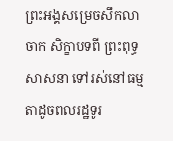ព្រះអង្គសម្រេចសឹកលាចាក សិក្ខាបទពី ព្រះពុទ្ធសាសនា ទៅរស់នៅធម្មតាដូចពលរដ្ឋទូរ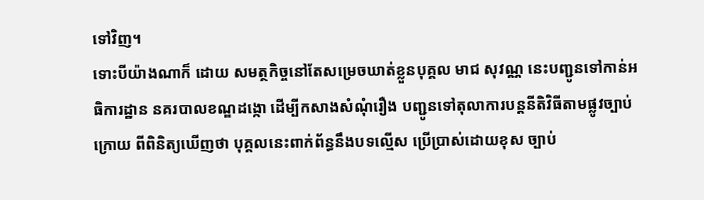ទៅវិញ។
ទោះបីយ៉ាងណាក៏ ដោយ សមត្ថកិច្ចនៅតែសម្រេចឃាត់ខ្លួនបុគ្គល មាជ សុវណ្ណ នេះបញ្ជូនទៅកាន់អធិការដ្ឋាន នគរបាលខណ្ឌដង្កោ ដើម្បីកសាងសំណុំរឿង បញ្ជូនទៅតុលាការបន្តនីតិវិធីតាមផ្លូវច្បាប់ ក្រោយ ពីពិនិត្យឃើញថា បុគ្គលនេះពាក់ព័ន្ធនឹងបទល្មើស ប្រើប្រាស់ដោយខុស ច្បាប់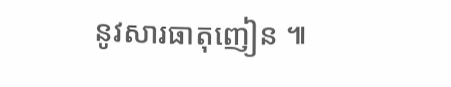នូវសារធាតុញៀន ៕